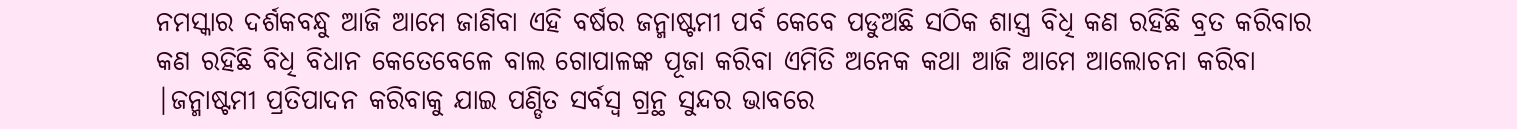ନମସ୍କାର ଦର୍ଶକବନ୍ଧୁ ଆଜି ଆମେ ଜାଣିବା ଏହି ବର୍ଷର ଜନ୍ମାଷ୍ଟମୀ ପର୍ବ କେବେ ପଡୁଅଛି ସଠିକ ଶାସ୍ତ୍ର ବିଧି କଣ ରହିଛି ବ୍ରତ କରିବାର କଣ ରହିଛି ବିଧି ବିଧାନ କେତେବେଳେ ବାଲ ଗୋପାଳଙ୍କ ପୂଜା କରିବା ଏମିତି ଅନେକ କଥା ଆଜି ଆମେ ଆଲୋଚନା କରିବା |ଜନ୍ମାଷ୍ଟମୀ ପ୍ରତିପାଦନ କରିବାକୁ ଯାଇ ପଣ୍ଡିତ ସର୍ବସ୍ୱ ଗ୍ରନ୍ଥ ସୁନ୍ଦର ଭାବରେ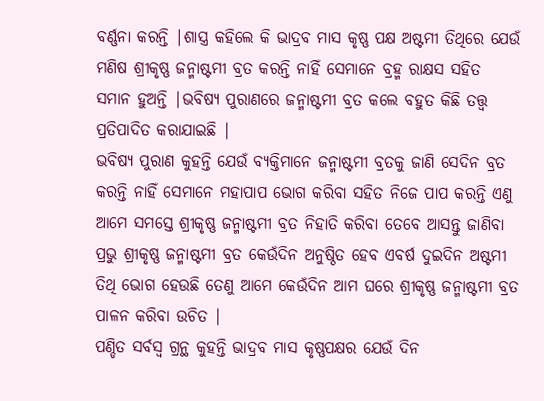ବର୍ଣ୍ଣନା କରନ୍ତି |ଶାସ୍ତ୍ର କହିଲେ କି ଭାଦ୍ରବ ମାସ କୃଷ୍ଣ ପକ୍ଷ ଅଷ୍ଟମୀ ତିଥିରେ ଯେଉଁ ମଣିଷ ଶ୍ରୀକୃଷ୍ଣ ଜନ୍ମାଷ୍ଟମୀ ବ୍ରତ କରନ୍ତି ନାହିଁ ସେମାନେ ବ୍ରହ୍ମ ରାକ୍ଷସ ସହିତ ସମାନ ହୁଅନ୍ତି |ଭବିଷ୍ୟ ପୁରାଣରେ ଜନ୍ମାଷ୍ଟମୀ ବ୍ରତ କଲେ ବହୁତ କିଛି ତତ୍ତ୍ୱ ପ୍ରତିପାଦିତ କରାଯାଇଛି |
ଭବିଷ୍ୟ ପୁରାଣ କୁହନ୍ତି ଯେଉଁ ବ୍ୟକ୍ତିମାନେ ଜନ୍ମାଷ୍ଟମୀ ବ୍ରତକୁ ଜାଣି ସେଦିନ ବ୍ରତ କରନ୍ତି ନାହିଁ ସେମାନେ ମହାପାପ ଭୋଗ କରିବା ସହିତ ନିଜେ ପାପ କରନ୍ତି ଏଣୁ ଆମେ ସମସ୍ତେ ଶ୍ରୀକୃଷ୍ଣ ଜନ୍ମାଷ୍ଟମୀ ବ୍ରତ ନିହାତି କରିବା ତେବେ ଆସନ୍ତୁ ଜାଣିବା ପ୍ରଭୁ ଶ୍ରୀକୃଷ୍ଣ ଜନ୍ମାଷ୍ଟମୀ ବ୍ରତ କେଉଁଦିନ ଅନୁଷ୍ଠିତ ହେବ ଏବର୍ଷ ଦୁଇଦିନ ଅଷ୍ଟମୀ ତିଥି ଭୋଗ ହେଉଛି ତେଣୁ ଆମେ କେଉଁଦିନ ଆମ ଘରେ ଶ୍ରୀକୃଷ୍ଣ ଜନ୍ମାଷ୍ଟମୀ ବ୍ରତ ପାଳନ କରିବା ଉଚିତ |
ପଣ୍ଡିତ ସର୍ବସ୍ୱ ଗ୍ରନ୍ଥ କୁହନ୍ତି ଭାଦ୍ରବ ମାସ କୃଷ୍ଣପକ୍ଷର ଯେଉଁ ଦିନ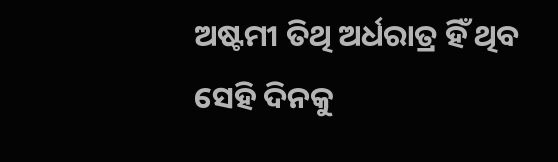ଅଷ୍ଟମୀ ତିଥି ଅର୍ଧରାତ୍ର ହିଁ ଥିବ ସେହି ଦିନକୁ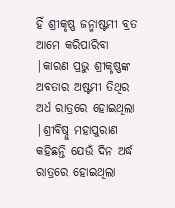ହିଁ ଶ୍ରୀକୃଷ୍ଣ ଜନ୍ମାଷ୍ଟମୀ ବ୍ରତ ଆମେ କରିପାରିବା |କାରଣ ପ୍ରଭୁ ଶ୍ରୀକୃଷ୍ଣଙ୍କ ଅବତାର ଅଷ୍ଟମୀ ତିଥିର ଅର୍ଧ ରାତ୍ରରେ ହୋଇଥିଲା |ଶ୍ରୀବିଷ୍ନୁ ମହାପୁରାଣ କହିଛନ୍ତି ଯେଉଁ ଦିନ ଅର୍ଦ୍ଧ ରାତ୍ରରେ ହୋଇଥିଲା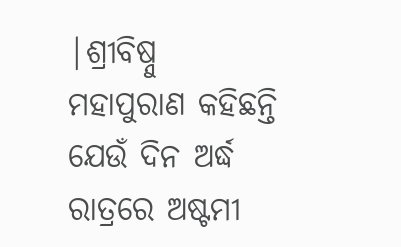|ଶ୍ରୀବିଷ୍ନୁ ମହାପୁରାଣ କହିଛନ୍ତି ଯେଉଁ ଦିନ ଅର୍ଦ୍ଧ ରାତ୍ରରେ ଅଷ୍ଟମୀ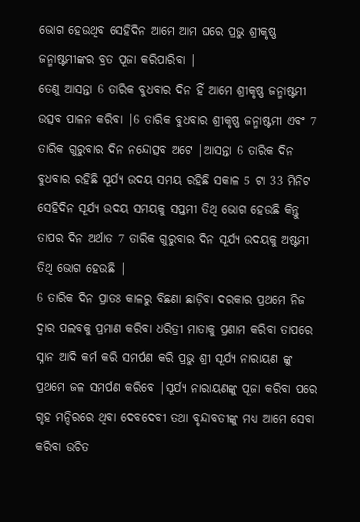ଭୋଗ ହେଉଥିବ ସେହିଦିନ ଆମେ ଆମ ଘରେ ପ୍ରଭୁ ଶ୍ରୀକୃଷ୍ଣ ଜନ୍ମାଷ୍ଟମୀଙ୍କର ବ୍ରତ ପୂଜା କରିପାରିବା |
ତେଣୁ ଆସନ୍ତା 6 ତାରିକ ବୁଧବାର ଦିନ ହିଁ ଆମେ ଶ୍ରୀକୃଷ୍ଣ ଜନ୍ମାଷ୍ଟମୀ ଉତ୍ସବ ପାଳନ କରିବା |6 ତାରିକ ବୁଧବାର ଶ୍ରୀକୃଷ୍ଣ ଜନ୍ମାଷ୍ଟମୀ ଏବଂ 7 ତାରିକ ଗୁରୁବାର ଦିନ ନନ୍ଦୋତ୍ସବ ଅଟେ |ଆସନ୍ତା 6 ତାରିକ ଦିନ ବୁଧବାର ରହିଛି ସୂର୍ଯ୍ୟ ଉଦୟ ସମୟ ରହିଛି ସକାଳ 5 ଟା 33 ମିନିଟ ସେହିଦିନ ସୂର୍ଯ୍ୟ ଉଦୟ ସମୟକୁ ସପ୍ତମୀ ତିଥି ଭୋଗ ହେଉଛି କିନ୍ତୁ ତାପର ଦିନ ଅର୍ଥାତ 7 ତାରିକ ଗୁରୁବାର ଦିନ ସୂର୍ଯ୍ୟ ଉଦୟକୁ ଅଷ୍ଟମୀ ତିଥି ଭୋଗ ହେଉଛି |
6 ତାରିକ ଦିନ ପ୍ରାତଃ କାଳରୁ ବିଛଣା ଛାଡ଼ିବା ଦରକାର ପ୍ରଥମେ ନିଜ ଦ୍ୱାର ପଲବକୁ ପ୍ରମାଣ କରିବା ଧରିତ୍ରୀ ମାତାକୁ ପ୍ରଣାମ କରିବା ତାପରେ ସ୍ନାନ ଆଦି କର୍ମ କରି ସମର୍ପଣ କରି ପ୍ରଭୁ ଶ୍ରୀ ସୂର୍ଯ୍ୟ ନାରାୟଣ ଙ୍କୁ ପ୍ରଥମେ ଜଳ ସମର୍ପଣ କରିବେ |ସୂର୍ଯ୍ୟ ନାରାୟଣଙ୍କୁ ପୂଜା କରିବା ପରେ ଗୃହ ମନ୍ଦିରରେ ଥିବା ଦେବଦେବୀ ତଥା ବୃନ୍ଦାବତୀଙ୍କୁ ମଧ୍ୟ ଆମେ ସେବା କରିବା ଉଚିତ